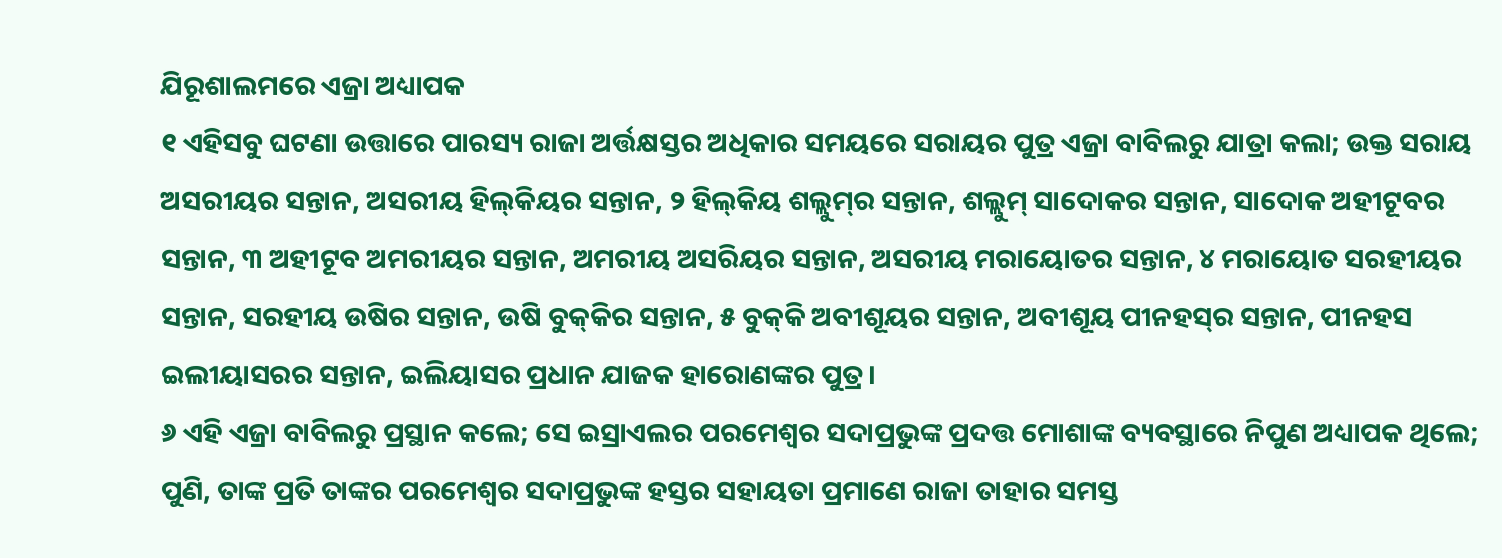ଯିରୂଶାଲମରେ ଏଜ୍ରା ଅଧ୍ୟାପକ
୧ ଏହିସବୁ ଘଟଣା ଉତ୍ତାରେ ପାରସ୍ୟ ରାଜା ଅର୍ତ୍ତକ୍ଷସ୍ତର ଅଧିକାର ସମୟରେ ସରାୟର ପୁତ୍ର ଏଜ୍ରା ବାବିଲରୁ ଯାତ୍ରା କଲା; ଉକ୍ତ ସରାୟ ଅସରୀୟର ସନ୍ତାନ, ଅସରୀୟ ହିଲ୍‍କିୟର ସନ୍ତାନ, ୨ ହିଲ୍‍କିୟ ଶଲ୍ଲୁମ୍‍ର ସନ୍ତାନ, ଶଲ୍ଲୁମ୍‍ ସାଦୋକର ସନ୍ତାନ, ସାଦୋକ ଅହୀଟୂବର ସନ୍ତାନ, ୩ ଅହୀଟୂବ ଅମରୀୟର ସନ୍ତାନ, ଅମରୀୟ ଅସରିୟର ସନ୍ତାନ, ଅସରୀୟ ମରାୟୋତର ସନ୍ତାନ, ୪ ମରାୟୋତ ସରହୀୟର ସନ୍ତାନ, ସରହୀୟ ଉଷିର ସନ୍ତାନ, ଉଷି ବୁକ୍‍କିର ସନ୍ତାନ, ୫ ବୁକ୍‍କି ଅବୀଶୂୟର ସନ୍ତାନ, ଅବୀଶୂୟ ପୀନହସ୍‍ର ସନ୍ତାନ, ପୀନହସ ଇଲୀୟାସରର ସନ୍ତାନ, ଇଲିୟାସର ପ୍ରଧାନ ଯାଜକ ହାରୋଣଙ୍କର ପୁତ୍ର।
୬ ଏହି ଏଜ୍ରା ବାବିଲରୁ ପ୍ରସ୍ଥାନ କଲେ; ସେ ଇସ୍ରାଏଲର ପରମେଶ୍ୱର ସଦାପ୍ରଭୁଙ୍କ ପ୍ରଦତ୍ତ ମୋଶାଙ୍କ ବ୍ୟବସ୍ଥାରେ ନିପୁଣ ଅଧ୍ୟାପକ ଥିଲେ; ପୁଣି, ତାଙ୍କ ପ୍ରତି ତାଙ୍କର ପରମେଶ୍ୱର ସଦାପ୍ରଭୁଙ୍କ ହସ୍ତର ସହାୟତା ପ୍ରମାଣେ ରାଜା ତାହାର ସମସ୍ତ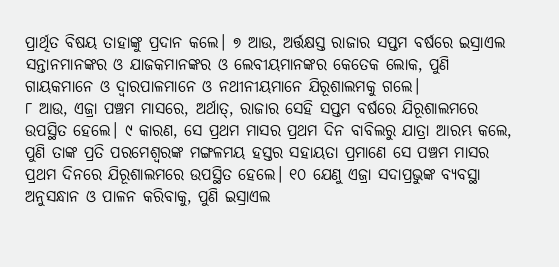ପ୍ରାର୍ଥିତ ବିଷୟ ତାହାଙ୍କୁ ପ୍ରଦାନ କଲେ। ୭ ଆଉ, ଅର୍ତ୍ତକ୍ଷସ୍ତ ରାଜାର ସପ୍ତମ ବର୍ଷରେ ଇସ୍ରାଏଲ ସନ୍ତାନମାନଙ୍କର ଓ ଯାଜକମାନଙ୍କର ଓ ଲେବୀୟମାନଙ୍କର କେତେକ ଲୋକ, ପୁଣି ଗାୟକମାନେ ଓ ଦ୍ୱାରପାଳମାନେ ଓ ନଥୀନୀୟମାନେ ଯିରୂଶାଲମକୁ ଗଲେ।
୮ ଆଉ, ଏଜ୍ରା ପଞ୍ଚମ ମାସରେ, ଅର୍ଥାତ୍‍, ରାଜାର ସେହି ସପ୍ତମ ବର୍ଷରେ ଯିରୂଶାଲମରେ ଉପସ୍ଥିତ ହେଲେ। ୯ କାରଣ, ସେ ପ୍ରଥମ ମାସର ପ୍ରଥମ ଦିନ ବାବିଲରୁ ଯାତ୍ରା ଆରମ୍ଭ କଲେ, ପୁଣି ତାଙ୍କ ପ୍ରତି ପରମେଶ୍ୱରଙ୍କ ମଙ୍ଗଳମୟ ହସ୍ତର ସହାୟତା ପ୍ରମାଣେ ସେ ପଞ୍ଚମ ମାସର ପ୍ରଥମ ଦିନରେ ଯିରୂଶାଲମରେ ଉପସ୍ଥିତ ହେଲେ। ୧୦ ଯେଣୁ ଏଜ୍ରା ସଦାପ୍ରଭୁଙ୍କ ବ୍ୟବସ୍ଥା ଅନୁସନ୍ଧାନ ଓ ପାଳନ କରିବାକୁ, ପୁଣି ଇସ୍ରାଏଲ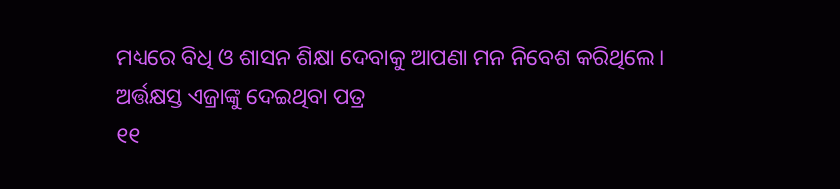ମଧ୍ୟରେ ବିଧି ଓ ଶାସନ ଶିକ୍ଷା ଦେବାକୁ ଆପଣା ମନ ନିବେଶ କରିଥିଲେ।
ଅର୍ତ୍ତକ୍ଷସ୍ତ ଏଜ୍ରାଙ୍କୁ ଦେଇଥିବା ପତ୍ର
୧୧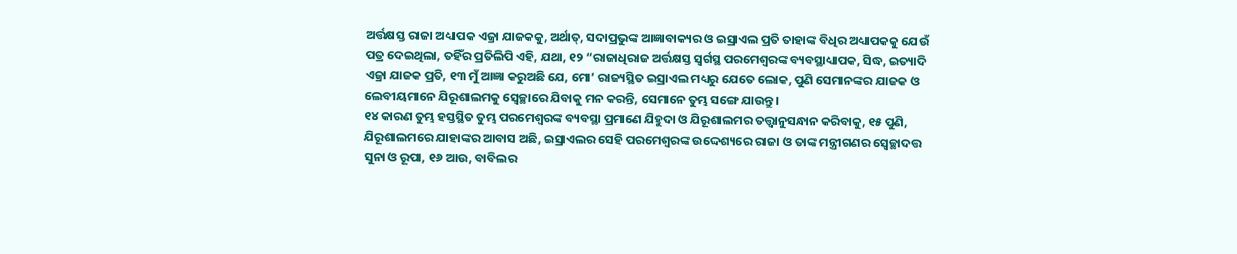ଅର୍ତ୍ତକ୍ଷସ୍ତ ରାଜା ଅଧ୍ୟାପକ ଏଜ୍ରା ଯାଜକକୁ, ଅର୍ଥାତ୍‍, ସଦାପ୍ରଭୁଙ୍କ ଆଜ୍ଞାବାକ୍ୟର ଓ ଇସ୍ରାଏଲ ପ୍ରତି ତାହାଙ୍କ ବିଧିର ଅଧ୍ୟାପକକୁ ଯେଉଁ ପତ୍ର ଦେଇଥିଲା, ତହିଁର ପ୍ରତିଲିପି ଏହି, ଯଥା, ୧୨ “ରାଜାଧିରାଜ ଅର୍ତ୍ତକ୍ଷସ୍ତ ସ୍ୱର୍ଗସ୍ଥ ପରମେଶ୍ୱରଙ୍କ ବ୍ୟବସ୍ଥାଧ୍ୟାପକ, ସିଦ୍ଧ, ଇତ୍ୟାଦି ଏଜ୍ରା ଯାଜକ ପ୍ରତି, ୧୩ ମୁଁ ଆଜ୍ଞା କରୁଅଛି ଯେ, ମୋ’ ରାଜ୍ୟସ୍ଥିତ ଇସ୍ରାଏଲ ମଧ୍ୟରୁ ଯେତେ ଲୋକ, ପୁଣି ସେମାନଙ୍କର ଯାଜକ ଓ ଲେବୀୟମାନେ ଯିରୂଶାଲମକୁ ସ୍ଵେଚ୍ଛାରେ ଯିବାକୁ ମନ କରନ୍ତି, ସେମାନେ ତୁମ୍ଭ ସଙ୍ଗେ ଯାଉନ୍ତୁ।
୧୪ କାରଣ ତୁମ୍ଭ ହସ୍ତସ୍ଥିତ ତୁମ୍ଭ ପରମେଶ୍ୱରଙ୍କ ବ୍ୟବସ୍ଥା ପ୍ରମାଣେ ଯିହୁଦା ଓ ଯିରୂଶାଲମର ତତ୍ତ୍ୱାନୁସନ୍ଧାନ କରିବାକୁ, ୧୫ ପୁଣି, ଯିରୂଶାଲମରେ ଯାହାଙ୍କର ଆବାସ ଅଛି, ଇସ୍ରାଏଲର ସେହି ପରମେଶ୍ୱରଙ୍କ ଉଦ୍ଦେଶ୍ୟରେ ରାଜା ଓ ତାଙ୍କ ମନ୍ତ୍ରୀଗଣର ସ୍ଵେଚ୍ଛାଦତ୍ତ ସୁନା ଓ ରୂପା, ୧୬ ଆଉ, ବାବିଲର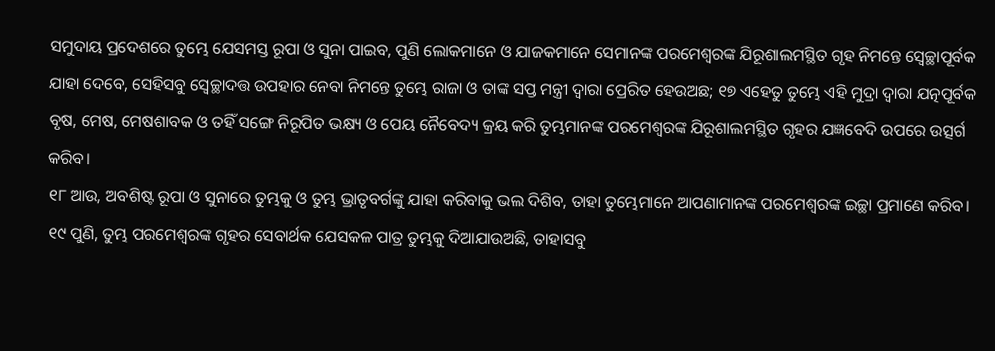ସମୁଦାୟ ପ୍ରଦେଶରେ ତୁମ୍ଭେ ଯେସମସ୍ତ ରୂପା ଓ ସୁନା ପାଇବ, ପୁଣି ଲୋକମାନେ ଓ ଯାଜକମାନେ ସେମାନଙ୍କ ପରମେଶ୍ୱରଙ୍କ ଯିରୂଶାଲମସ୍ଥିତ ଗୃହ ନିମନ୍ତେ ସ୍ଵେଚ୍ଛାପୂର୍ବକ ଯାହା ଦେବେ, ସେହିସବୁ ସ୍ଵେଚ୍ଛାଦତ୍ତ ଉପହାର ନେବା ନିମନ୍ତେ ତୁମ୍ଭେ ରାଜା ଓ ତାଙ୍କ ସପ୍ତ ମନ୍ତ୍ରୀ ଦ୍ୱାରା ପ୍ରେରିତ ହେଉଅଛ; ୧୭ ଏହେତୁ ତୁମ୍ଭେ ଏହି ମୁଦ୍ରା ଦ୍ୱାରା ଯତ୍ନପୂର୍ବକ ବୃଷ, ମେଷ, ମେଷଶାବକ ଓ ତହିଁ ସଙ୍ଗେ ନିରୂପିତ ଭକ୍ଷ୍ୟ ଓ ପେୟ ନୈବେଦ୍ୟ କ୍ରୟ କରି ତୁମ୍ଭମାନଙ୍କ ପରମେଶ୍ୱରଙ୍କ ଯିରୂଶାଲମସ୍ଥିତ ଗୃହର ଯଜ୍ଞବେଦି ଉପରେ ଉତ୍ସର୍ଗ କରିବ।
୧୮ ଆଉ, ଅବଶିଷ୍ଟ ରୂପା ଓ ସୁନାରେ ତୁମ୍ଭକୁ ଓ ତୁମ୍ଭ ଭ୍ରାତୃବର୍ଗଙ୍କୁ ଯାହା କରିବାକୁ ଭଲ ଦିଶିବ, ତାହା ତୁମ୍ଭେମାନେ ଆପଣାମାନଙ୍କ ପରମେଶ୍ୱରଙ୍କ ଇଚ୍ଛା ପ୍ରମାଣେ କରିବ। ୧୯ ପୁଣି, ତୁମ୍ଭ ପରମେଶ୍ୱରଙ୍କ ଗୃହର ସେବାର୍ଥକ ଯେସକଳ ପାତ୍ର ତୁମ୍ଭକୁ ଦିଆଯାଉଅଛି, ତାହାସବୁ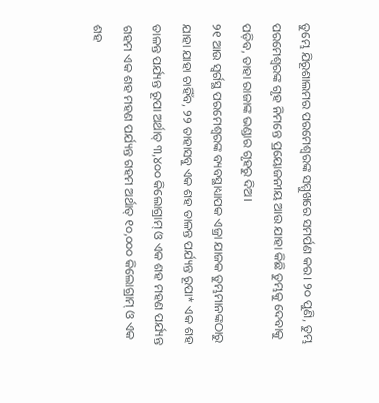ତୁମ୍ଭେ ଯିରୂଶାଲମର ପରମେଶ୍ୱରଙ୍କ ସମ୍ମୁଖରେ ସମର୍ପଣ କର। ୨୦ ପୁଣି, ତୁମ୍ଭ ପରମେଶ୍ୱରଙ୍କ ଗୃହ ନିମନ୍ତେ ପ୍ରୟୋଜନୀୟ ଆଉ ଯାହା କିଛି ତୁମ୍ଭକୁ ଦେବାକୁ ପଡ଼ିବ, ତାହା ରାଜାଙ୍କ ଭଣ୍ଡାର ଗୃହରୁ ଦିଅ।
୨୧ ଆଉ ସ୍ୱର୍ଗସ୍ଥ ପରମେଶ୍ୱରଙ୍କ ବ୍ୟବସ୍ଥାଧ୍ୟାପକ ଏଜ୍ରା ଯାଜକ ତୁମ୍ଭମାନଙ୍କଠାରୁ ଯାହା ଯାହା ଚାହିଁବ, ୨୨ ତାହାସବୁ ଏକ ଶହ ତାଳନ୍ତ ପର୍ଯ୍ୟନ୍ତ ରୂପା* ଏକ ଶହ ତାଳନ୍ତ ପର୍ଯ୍ୟନ୍ତ ରୂପା ଅର୍ଥାତ୍ ୩,୪୦୦ କିଲୋଗ୍ରାମ୍ ଓ ଏକ ଶହ ମହଣ ପର୍ଯ୍ୟନ୍ତ ଗହମ ଏକ ଶହ ମହଣ ପର୍ଯ୍ୟନ୍ତ ଗହମ ଅର୍ଥାତ୍ ୧୦,୦୦୦ କିଲୋଗ୍ରାମ୍ ଓ ଏକ ଶହ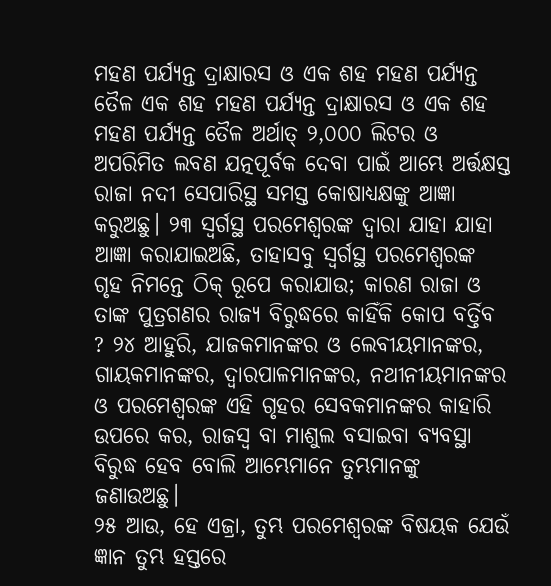ମହଣ ପର୍ଯ୍ୟନ୍ତ ଦ୍ରାକ୍ଷାରସ ଓ ଏକ ଶହ ମହଣ ପର୍ଯ୍ୟନ୍ତ ତୈଳ ଏକ ଶହ ମହଣ ପର୍ଯ୍ୟନ୍ତ ଦ୍ରାକ୍ଷାରସ ଓ ଏକ ଶହ ମହଣ ପର୍ଯ୍ୟନ୍ତ ତୈଳ ଅର୍ଥାତ୍ ୨,୦୦୦ ଲିଟର ଓ ଅପରିମିତ ଲବଣ ଯତ୍ନପୂର୍ବକ ଦେବା ପାଇଁ ଆମ୍ଭେ ଅର୍ତ୍ତକ୍ଷସ୍ତ ରାଜା ନଦୀ ସେପାରିସ୍ଥ ସମସ୍ତ କୋଷାଧ୍ୟକ୍ଷଙ୍କୁ ଆଜ୍ଞା କରୁଅଛୁ। ୨୩ ସ୍ୱର୍ଗସ୍ଥ ପରମେଶ୍ୱରଙ୍କ ଦ୍ୱାରା ଯାହା ଯାହା ଆଜ୍ଞା କରାଯାଇଅଛି, ତାହାସବୁ ସ୍ୱର୍ଗସ୍ଥ ପରମେଶ୍ୱରଙ୍କ ଗୃହ ନିମନ୍ତେ ଠିକ୍‍ ରୂପେ କରାଯାଉ; କାରଣ ରାଜା ଓ ତାଙ୍କ ପୁତ୍ରଗଣର ରାଜ୍ୟ ବିରୁଦ୍ଧରେ କାହିଁକି କୋପ ବର୍ତ୍ତିବ ? ୨୪ ଆହୁରି, ଯାଜକମାନଙ୍କର ଓ ଲେବୀୟମାନଙ୍କର, ଗାୟକମାନଙ୍କର, ଦ୍ୱାରପାଳମାନଙ୍କର, ନଥୀନୀୟମାନଙ୍କର ଓ ପରମେଶ୍ୱରଙ୍କ ଏହି ଗୃହର ସେବକମାନଙ୍କର କାହାରି ଉପରେ କର, ରାଜସ୍ୱ ବା ମାଶୁଲ ବସାଇବା ବ୍ୟବସ୍ଥା ବିରୁଦ୍ଧ ହେବ ବୋଲି ଆମ୍ଭେମାନେ ତୁମ୍ଭମାନଙ୍କୁ ଜଣାଉଅଛୁ।
୨୫ ଆଉ, ହେ ଏଜ୍ରା, ତୁମ୍ଭ ପରମେଶ୍ୱରଙ୍କ ବିଷୟକ ଯେଉଁ ଜ୍ଞାନ ତୁମ୍ଭ ହସ୍ତରେ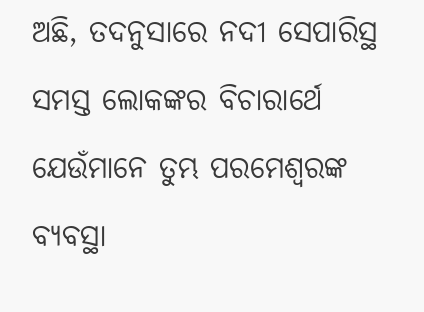ଅଛି, ତଦନୁସାରେ ନଦୀ ସେପାରିସ୍ଥ ସମସ୍ତ ଲୋକଙ୍କର ବିଚାରାର୍ଥେ ଯେଉଁମାନେ ତୁମ୍ଭ ପରମେଶ୍ୱରଙ୍କ ବ୍ୟବସ୍ଥା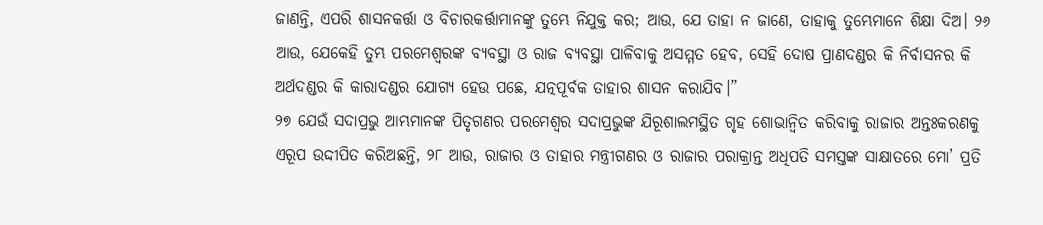ଜାଣନ୍ତି, ଏପରି ଶାସନକର୍ତ୍ତା ଓ ବିଚାରକର୍ତ୍ତାମାନଙ୍କୁ ତୁମ୍ଭେ ନିଯୁକ୍ତ କର; ଆଉ, ଯେ ତାହା ନ ଜାଣେ, ତାହାକୁ ତୁମ୍ଭେମାନେ ଶିକ୍ଷା ଦିଅ। ୨୬ ଆଉ, ଯେକେହି ତୁମ୍ଭ ପରମେଶ୍ୱରଙ୍କ ବ୍ୟବସ୍ଥା ଓ ରାଜ ବ୍ୟବସ୍ଥା ପାଳିବାକୁ ଅସମ୍ମତ ହେବ, ସେହି ଦୋଷ ପ୍ରାଣଦଣ୍ଡର କି ନିର୍ବାସନର କି ଅର୍ଥଦଣ୍ଡର କି କାରାଦଣ୍ଡର ଯୋଗ୍ୟ ହେଉ ପଛେ, ଯତ୍ନପୂର୍ବକ ତାହାର ଶାସନ କରାଯିବ।”
୨୭ ଯେଉଁ ସଦାପ୍ରଭୁ ଆମ୍ଭମାନଙ୍କ ପିତୃଗଣର ପରମେଶ୍ୱର ସଦାପ୍ରଭୁଙ୍କ ଯିରୂଶାଲମସ୍ଥିତ ଗୃହ ଶୋଭାନ୍ୱିତ କରିବାକୁ ରାଜାର ଅନ୍ତଃକରଣକୁ ଏରୂପ ଉଦ୍ଦୀପିତ କରିଅଛନ୍ତି, ୨୮ ଆଉ, ରାଜାର ଓ ତାହାର ମନ୍ତ୍ରୀଗଣର ଓ ରାଜାର ପରାକ୍ରାନ୍ତ ଅଧିପତି ସମସ୍ତଙ୍କ ସାକ୍ଷାତରେ ମୋ’ ପ୍ରତି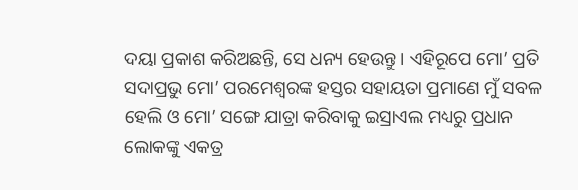ଦୟା ପ୍ରକାଶ କରିଅଛନ୍ତି, ସେ ଧନ୍ୟ ହେଉନ୍ତୁ। ଏହିରୂପେ ମୋ’ ପ୍ରତି ସଦାପ୍ରଭୁ ମୋ’ ପରମେଶ୍ୱରଙ୍କ ହସ୍ତର ସହାୟତା ପ୍ରମାଣେ ମୁଁ ସବଳ ହେଲି ଓ ମୋ’ ସଙ୍ଗେ ଯାତ୍ରା କରିବାକୁ ଇସ୍ରାଏଲ ମଧ୍ୟରୁ ପ୍ରଧାନ ଲୋକଙ୍କୁ ଏକତ୍ର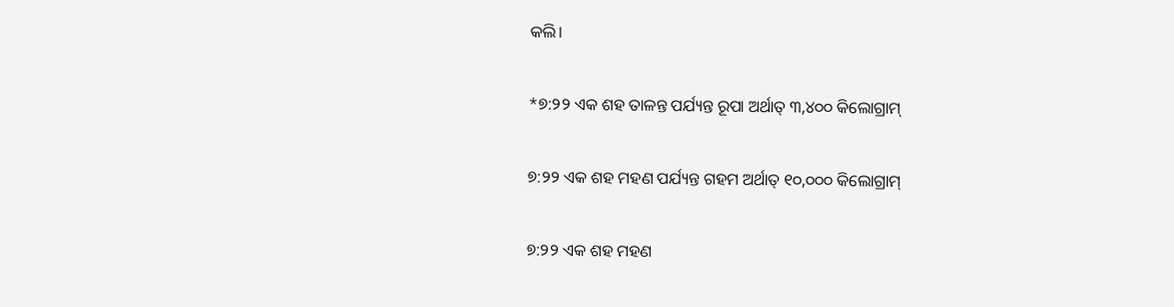କଲି।

*୭:୨୨ ଏକ ଶହ ତାଳନ୍ତ ପର୍ଯ୍ୟନ୍ତ ରୂପା ଅର୍ଥାତ୍ ୩,୪୦୦ କିଲୋଗ୍ରାମ୍

୭:୨୨ ଏକ ଶହ ମହଣ ପର୍ଯ୍ୟନ୍ତ ଗହମ ଅର୍ଥାତ୍ ୧୦,୦୦୦ କିଲୋଗ୍ରାମ୍

୭:୨୨ ଏକ ଶହ ମହଣ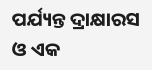ପର୍ଯ୍ୟନ୍ତ ଦ୍ରାକ୍ଷାରସ ଓ ଏକ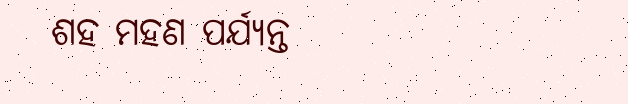ଶହ ମହଣ ପର୍ଯ୍ୟନ୍ତ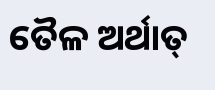ତୈଳ ଅର୍ଥାତ୍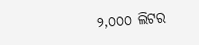୨,୦୦୦ ଲିଟର